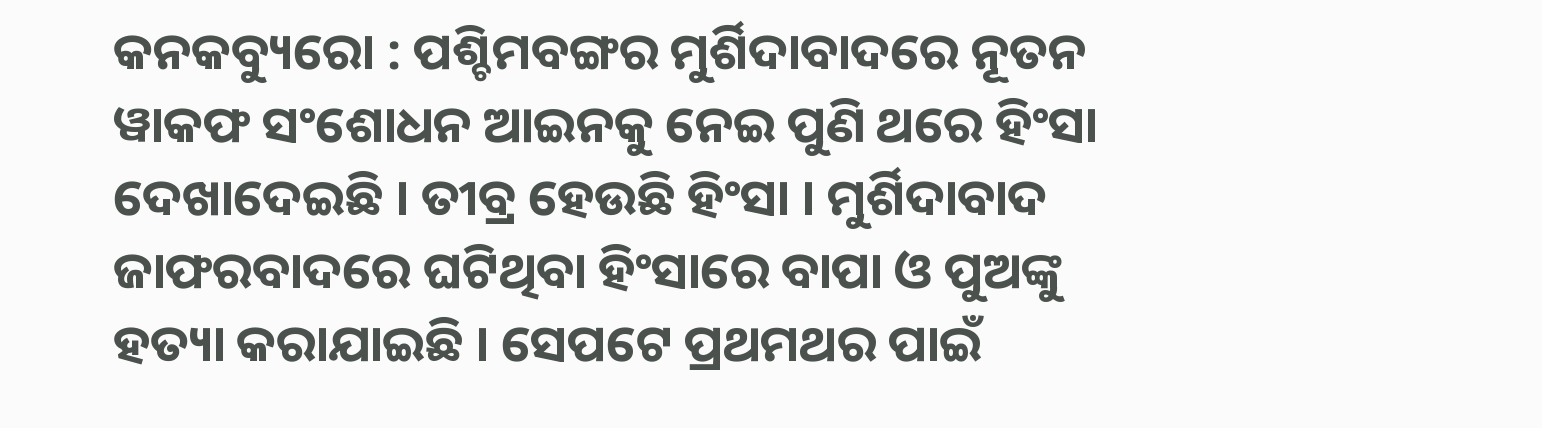କନକବ୍ୟୁରୋ : ପଶ୍ଚିମବଙ୍ଗର ମୁର୍ଶିଦାବାଦରେ ନୂତନ ୱାକଫ ସଂଶୋଧନ ଆଇନକୁ ନେଇ ପୁଣି ଥରେ ହିଂସା ଦେଖାଦେଇଛି । ତୀବ୍ର ହେଉଛି ହିଂସା । ମୁର୍ଶିଦାବାଦ ଜାଫରବାଦରେ ଘଟିଥିବା ହିଂସାରେ ବାପା ଓ ପୁଅଙ୍କୁ ହତ୍ୟା କରାଯାଇଛି । ସେପଟେ ପ୍ରଥମଥର ପାଇଁ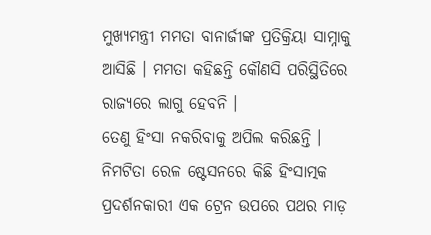ମୁଖ୍ୟମନ୍ତ୍ରୀ ମମତା ବାନାର୍ଜୀଙ୍କ ପ୍ରତିକ୍ରିୟା ସାମ୍ନାକୁ ଆସିଛି । ମମତା କହିଛନ୍ତି କୌଣସି ପରିସ୍ଥିତିରେ ରାଜ୍ୟରେ ଲାଗୁ ହେବନି ।
ତେଣୁ ହିଂସା ନକରିବାକୁ ଅପିଲ କରିଛନ୍ତି । ନିମଟିତା ରେଳ ଷ୍ଟେସନରେ କିଛି ହିଂସାତ୍ମକ ପ୍ରଦର୍ଶନକାରୀ ଏକ ଟ୍ରେନ ଉପରେ ପଥର ମାଡ଼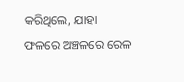କରିଥିଲେ, ଯାହା ଫଳରେ ଅଞ୍ଚଳରେ ରେଳ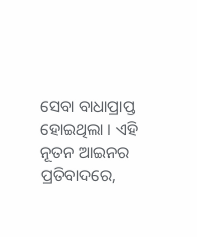ସେବା ବାଧାପ୍ରାପ୍ତ ହୋଇଥିଲା । ଏହି ନୂତନ ଆଇନର ପ୍ରତିବାଦରେ,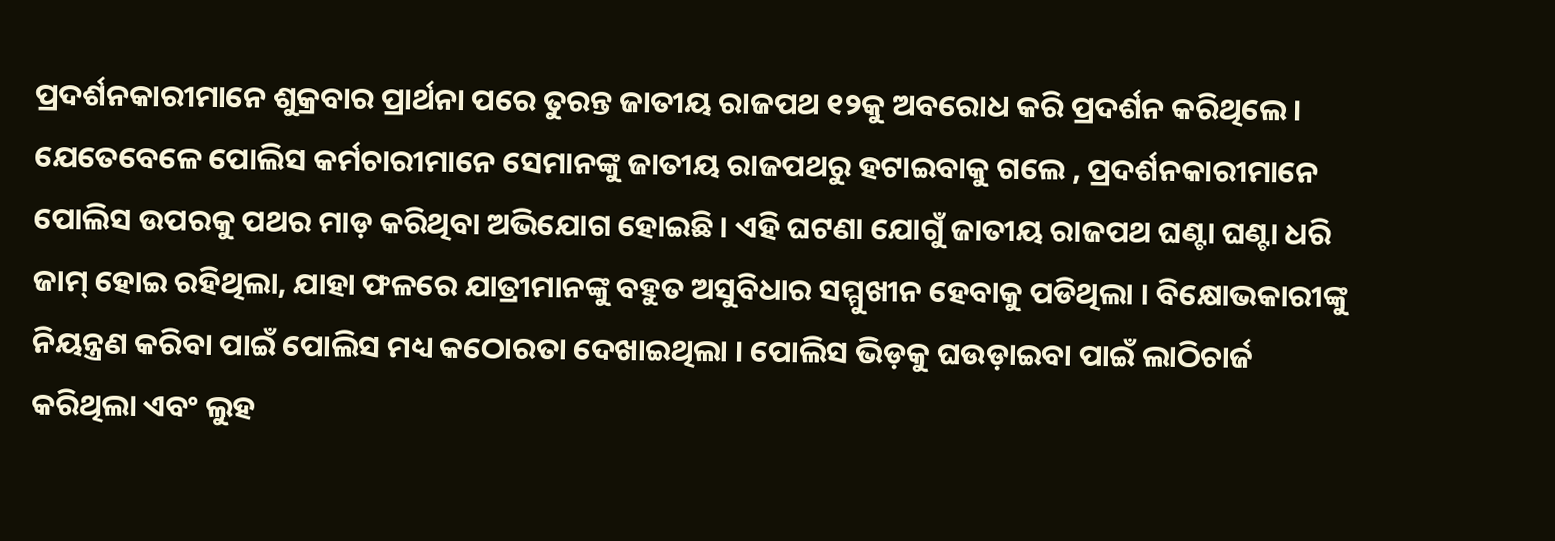ପ୍ରଦର୍ଶନକାରୀମାନେ ଶୁକ୍ରବାର ପ୍ରାର୍ଥନା ପରେ ତୁରନ୍ତ ଜାତୀୟ ରାଜପଥ ୧୨କୁ ଅବରୋଧ କରି ପ୍ରଦର୍ଶନ କରିଥିଲେ ।
ଯେତେବେଳେ ପୋଲିସ କର୍ମଚାରୀମାନେ ସେମାନଙ୍କୁ ଜାତୀୟ ରାଜପଥରୁ ହଟାଇବାକୁ ଗଲେ , ପ୍ରଦର୍ଶନକାରୀମାନେ ପୋଲିସ ଉପରକୁ ପଥର ମାଡ଼ କରିଥିବା ଅଭିଯୋଗ ହୋଇଛି । ଏହି ଘଟଣା ଯୋଗୁଁ ଜାତୀୟ ରାଜପଥ ଘଣ୍ଟା ଘଣ୍ଟା ଧରି ଜାମ୍ ହୋଇ ରହିଥିଲା, ଯାହା ଫଳରେ ଯାତ୍ରୀମାନଙ୍କୁ ବହୁତ ଅସୁବିଧାର ସମ୍ମୁଖୀନ ହେବାକୁ ପଡିଥିଲା । ବିକ୍ଷୋଭକାରୀଙ୍କୁ ନିୟନ୍ତ୍ରଣ କରିବା ପାଇଁ ପୋଲିସ ମଧ୍ୟ କଠୋରତା ଦେଖାଇଥିଲା । ପୋଲିସ ଭିଡ଼କୁ ଘଉଡ଼ାଇବା ପାଇଁ ଲାଠିଚାର୍ଜ କରିଥିଲା ଏବଂ ଲୁହ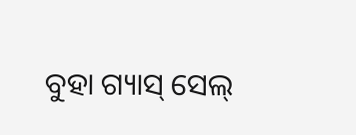ବୁହା ଗ୍ୟାସ୍ ସେଲ୍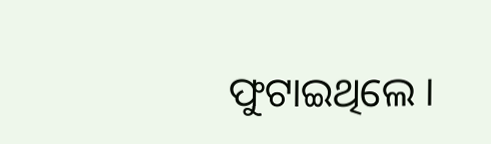ଫୁଟାଇଥିଲେ ।